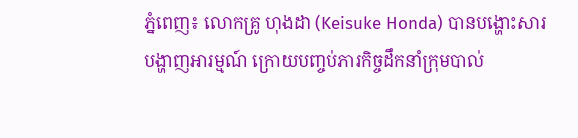ភ្នំពេញ៖ លោកគ្រូ ហុងដា (Keisuke Honda) បានបង្ហោះសារបង្ហាញអារម្មណ៍ ក្រោយបញ្ចប់ភារកិច្ចដឹកនាំក្រុមបាល់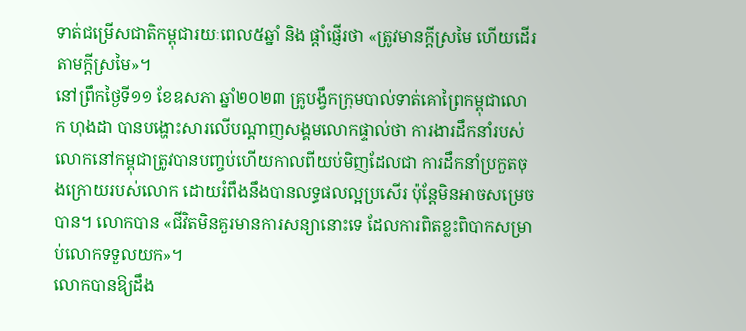ទាត់ជម្រើសជាតិកម្ពុជារយៈពេល៥ឆ្នាំ និង ផ្តាំផ្ញើរថា «ត្រូវមានក្តីស្រមៃ ហើយដើរតាមក្តីស្រមៃ»។
នៅព្រឹកថ្ងៃទី១១ ខែឧសភា ឆ្នាំ២០២៣ គ្រូបង្វឹកក្រុមបាល់ទាត់គោព្រៃកម្ពុជាលោក ហុងដា បានបង្ហោះសារលើបណ្តាញសង្គមលោកផ្ទាល់ថា ការងារដឹកនាំរបស់លោកនៅកម្ពុជាត្រូវបានបញ្ចប់ហើយកាលពីយប់មិញដែលជា ការដឹកនាំប្រកួតចុងក្រោយរបស់លោក ដោយរំពឹងនឹងបានលទ្ធផលល្អប្រសើរ ប៉ុន្តែមិនអាចសម្រេចបាន។ លោកបាន «ជីវិតមិនគួរមានការសន្យានោះទេ ដែលការពិតខ្លះពិបាកសម្រាប់លោកទទួលយក»។
លោកបានឱ្យដឹង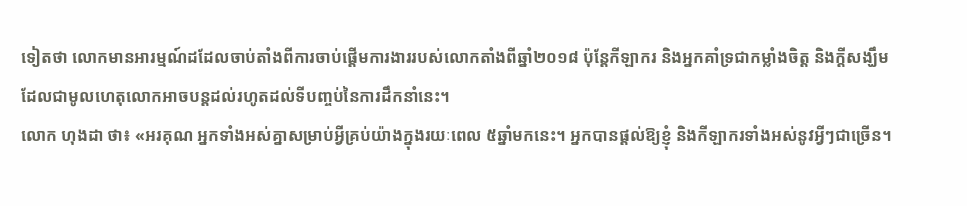ទៀតថា លោកមានអារម្មណ៍ដដែលចាប់តាំងពីការចាប់ផ្តើមការងាររបស់លោកតាំងពីឆ្នាំ២០១៨ ប៉ុន្តែកីឡាករ និងអ្នកគាំទ្រជាកម្លាំងចិត្ត និងក្តីសង្ឃឹម ដែលជាមូលហេតុលោកអាចបន្តដល់រហូតដល់ទីបញ្ចប់នៃការដឹកនាំនេះ។
លោក ហុងដា ថា៖ «អរគុណ អ្នកទាំងអស់គ្នាសម្រាប់អ្វីគ្រប់យ៉ាងក្នុងរយៈពេល ៥ឆ្នាំមកនេះ។ អ្នកបានផ្តល់ឱ្យខ្ញុំ និងកីឡាករទាំងអស់នូវអ្វីៗជាច្រើន។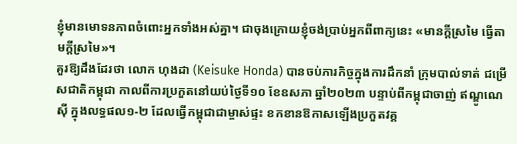ខ្ញុំមានមោទនភាពចំពោះអ្នកទាំងអស់គ្នា។ ជាចុងក្រោយខ្ញុំចង់ប្រាប់អ្នកពីពាក្យនេះ «មានក្តីស្រមៃ ធ្វើតាមក្តីស្រមៃ»។
គួរឱ្យដឹងដែរថា លោក ហុងដា (Keisuke Honda) បានចប់ភារកិច្ចក្នុងការដឹកនាំ ក្រុមបាល់ទាត់ ជម្រើសជាតិកម្ពុជា កាលពីការប្រកួតនៅយប់ថ្ងៃទី១០ ខែឧសភា ឆ្នាំ២០២៣ បន្ទាប់ពីកម្ពុជាចាញ់ ឥណ្ឌូណេស៊ី ក្នុងលទ្ធផល១-២ ដែលធ្វើកម្ពុជាជាម្ចាស់ផ្ទះ ខកខានឱកាសឡើងប្រកួតវគ្គ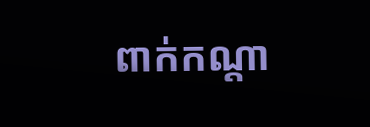ពាក់កណ្តា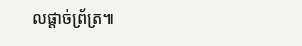លផ្តាច់ព្រ័ត្រ៕